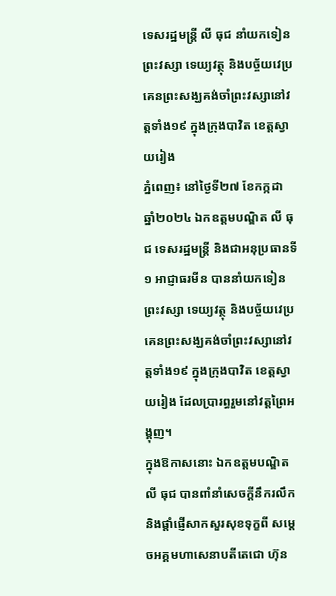ទេសរដ្ឋមន្រ្តី លី ធុជ នាំយកទៀនព្រះវស្សា ទេយ្យវត្ថុ និងបច្ច័យវេប្រគេនព្រះសង្ឃគង់ចាំព្រះវស្សានៅវត្តទាំង១៩ ក្នុងក្រុងបាវិត ខេត្តស្វាយរៀង
ភ្នំពេញ៖ នៅថ្ងៃទី២៧ ខែកក្កដា ឆ្នាំ២០២៤ ឯកឧត្តមបណ្ឌិត លី ធុជ ទេសរដ្ឋមន្រ្តី និងជាអនុប្រធានទី១ អាជ្ញាធរមីន បាននាំយកទៀនព្រះវស្សា ទេយ្យវត្ថុ និងបច្ច័យវេប្រគេនព្រះសង្ឃគង់ចាំព្រះវស្សានៅវត្តទាំង១៩ ក្នុងក្រុងបាវិត ខេត្តស្វាយរៀង ដែលប្រារព្ធរួមនៅវត្តព្រៃអង្គុញ។
ក្នុងឱកាសនោះ ឯកឧត្តមបណ្ឌិត លី ធុជ បានពាំនាំសេចក្តីនឹករលឹក និងផ្តាំផ្ញើសាកសួរសុខទុក្ខពី សម្តេចអគ្គមហាសេនាបតីតេជោ ហ៊ុន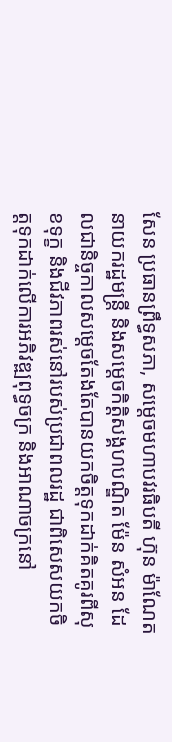សែន ប្រធានព្រឹទ្ធសភា, សម្តេចមហាបវរធិបតី ហ៊ុន ម៉ាណែត នាយករដ្ឋមន្រ្តី និងសម្តេចកិត្តិសង្គហបណ្ឌិត ម៉ែន សំអន ដែលជានិច្ចកាលសម្តេចតែងតែបានយកចិត្តទុកដាក់គិតគូរពីសុខទុក្ខ និងជីវភាពរស់នៅរបស់ប្រជាពលរដ្ឋ ជាពិសេសយកចិត្តទុកដាក់លើការអភិវឌ្ឍពុទ្ធចក្រ និងអាណាចក្រនៅ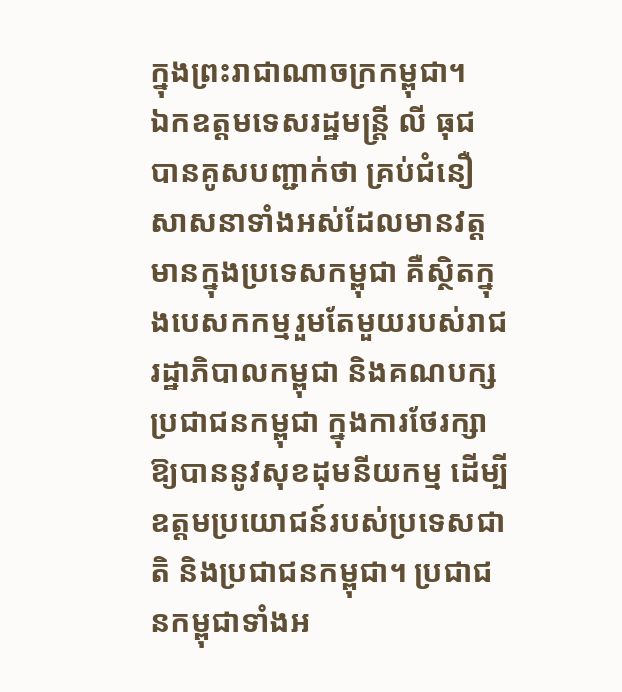ក្នុងព្រះរាជាណាចក្រកម្ពុជា។
ឯកឧត្តមទេសរដ្ឋមន្រ្តី លី ធុជ បានគូសបញ្ជាក់ថា គ្រប់ជំនឿសាសនាទាំងអស់ដែលមានវត្តមានក្នុងប្រទេសកម្ពុជា គឺស្ថិតក្នុងបេសកកម្មរួមតែមួយរបស់រាជរដ្ឋាភិបាលកម្ពុជា និងគណបក្សប្រជាជនកម្ពុជា ក្នុងការថែរក្សាឱ្យបាននូវសុខដុមនីយកម្ម ដើម្បីឧត្តមប្រយោជន៍របស់ប្រទេសជាតិ និងប្រជាជនកម្ពុជា។ ប្រជាជនកម្ពុជាទាំងអ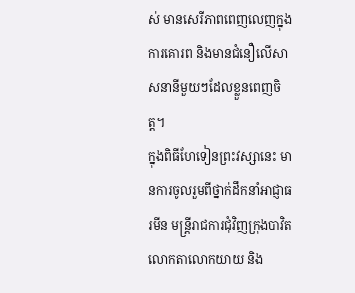ស់ មានសេរីភាពពេញលេញក្នុងការគោរព និងមានជំនឿលើសាសនានីមួយៗដែលខ្លួនពេញចិត្ត។
ក្នុងពិធីហែទៀនព្រះវស្សានេះ មានការចូលរួមពីថ្នាក់ដឹកនាំអាជ្ញាធរមីន មន្រ្តីរាជការជុំវិញក្រុងបាវិត លោកតាលោកយាយ និង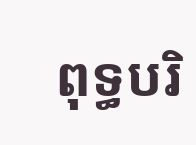ពុទ្ធបរិ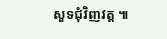សួទជុំវិញវត្ត ៕